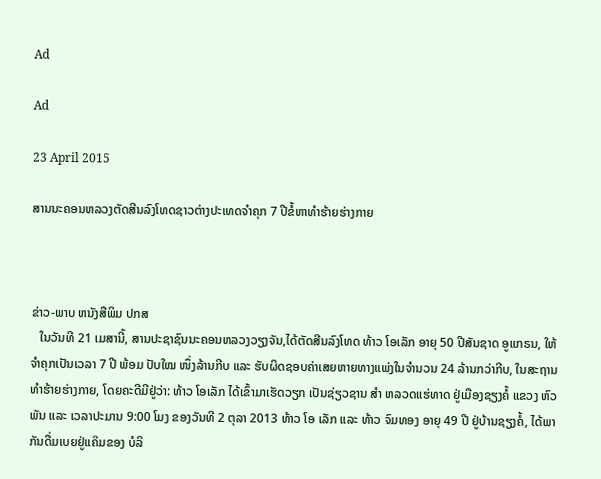Ad

Ad

23 April 2015

ສານນະຄອນຫລວງຕັດສີນລົງໂທດຊາວຕ່າງປະເທດຈຳຄຸກ 7 ປີຂໍ້ຫາທຳຮ້າຍຮ່າງກາຍ



ຂ່າວ-ພາບ ຫນັງສືພິມ ປກສ
   ໃນວັນທີ 21 ເມສານີ້, ສານປະຊາຊົນນະຄອນຫລວງວຽງຈັນ,ໄດ້ຕັດສີນລົງໂທດ ທ້າວ ໂອເລັກ ອາຍຸ 50 ປີສັນຊາດ ອູແກຣນ, ໃຫ້ຈຳຄຸກເປັນເວລາ 7 ປີ ພ້ອມ ປັບໃໝ ໜຶ່ງລ້ານກີບ ແລະ ຮັບຜິດຊອບຄ່າເສຍຫາຍທາງແພ່ງໃນຈຳນວນ 24 ລ້ານກວ່າກີບ, ໃນສະຖານທຳຮ້າຍຮ່າງກາຍ, ໂດຍຄະດີມີຢູ່ວ່າ: ທ້າວ ໂອເລັກ ໄດ້ເຂົ້າມາເຮັດວຽກ ເປັນຊ່ຽວຊານ ສຳ ຫລວດແຮ່ທາດ ຢູ່ເມືອງຊຽງຄໍ້ ແຂວງ ຫົວພັນ ແລະ ເວລາປະມານ 9:00 ໂມງ ຂອງວັນທີ 2 ຕຸລາ 2013 ທ້າວ ໂອ ເລັກ ແລະ ທ້າວ ຈົມທອງ ອາຍຸ 49 ປີ ຢູ່ບ້ານຊຽງຄໍ້, ໄດ້ພາກັນດື່ມເບຍຢູ່ແຄ໊ມຂອງ ບໍລິ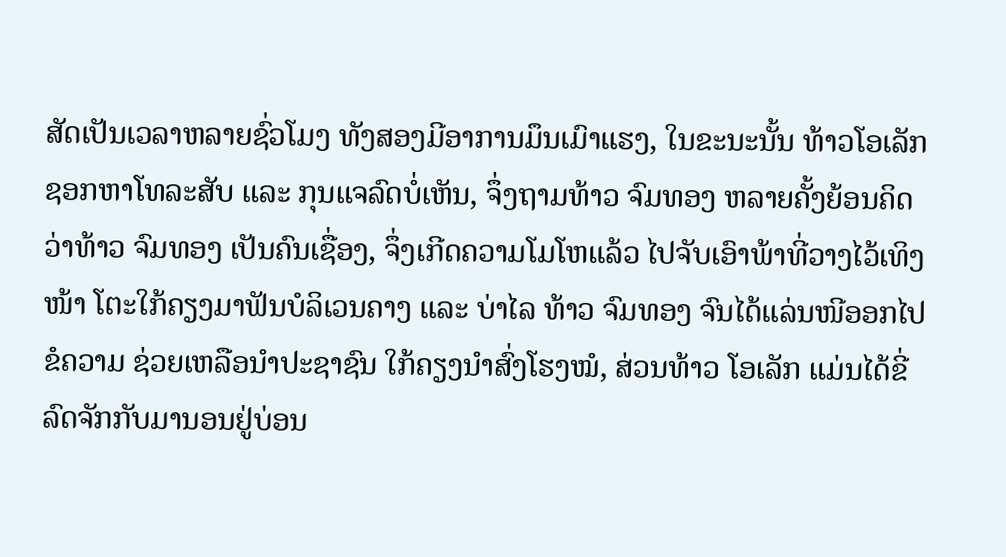ສັດເປັນເວລາຫລາຍຊົ່ວໂມງ ທັງສອງມີອາການມຶນເມົາແຮງ, ໃນຂະນະນັ້ນ ທ້າວໂອເລັກ ຊອກຫາໂທລະສັບ ແລະ ກຸນແຈລົດບໍ່ເຫັນ, ຈຶ່ງຖາມທ້າວ ຈົມທອງ ຫລາຍຄັ້ງຍ້ອນຄິດວ່າທ້າວ ຈົມທອງ ເປັນຄົນເຊື່ອງ, ຈຶ່ງເກີດຄວາມໂມໂຫແລ້ວ ໄປຈັບເອົາພ້າທີ່ວາງໄວ້ເທິງໜ້າ ໂຕະໃກ້ຄຽງມາຟັນບໍລິເວນຄາງ ແລະ ບ່າໄລ ທ້າວ ຈົມທອງ ຈົນໄດ້ແລ່ນໜີອອກໄປຂໍຄວາມ ຊ່ວຍເຫລືອນຳປະຊາຊົນ ໃກ້ຄຽງນຳສົ່ງໂຮງໝໍ, ສ່ວນທ້າວ ໂອເລັກ ແມ່ນໄດ້ຂີ່ລົດຈັກກັບມານອນຢູ່ບ່ອນ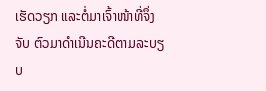ເຮັດວຽກ ແລະຕໍ່ມາເຈົ້າໜ້າທີ່ຈຶ່ງຈັບ ຕົວມາດຳເນີນຄະດີຕາມລະບຽບ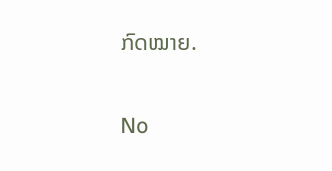ກົດໝາຍ.

No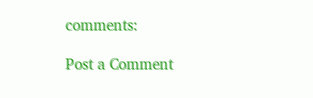comments:

Post a Comment